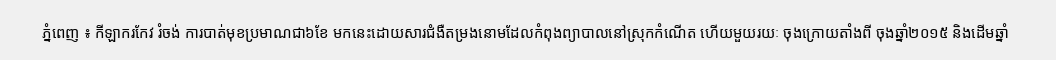ភ្នំពេញ ៖ កីឡាករកែវ រំចង់ ការបាត់មុខប្រមាណជា៦ខែ មកនេះដោយសារជំងឺតម្រងនោមដែលកំពុងព្យាបាលនៅស្រុកកំណើត ហើយមួយរយៈ ចុងក្រោយតាំងពី ចុងឆ្នាំ២០១៥ និងដើមឆ្នាំ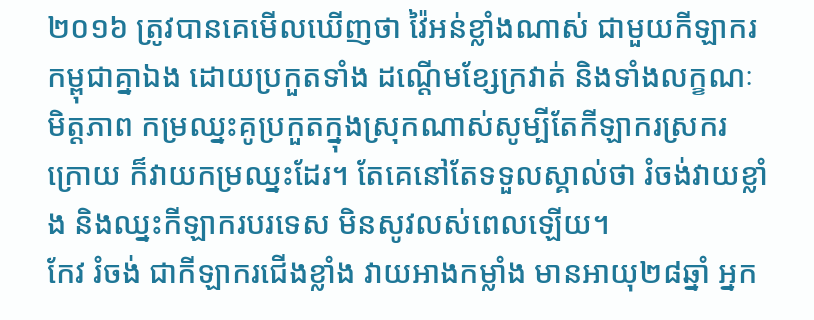២០១៦ ត្រូវបានគេមើលឃើញថា វ៉ៃអន់ខ្លាំងណាស់ ជាមួយកីឡាករកម្ពុជាគ្នាឯង ដោយប្រកួតទាំង ដណ្តើមខ្សែក្រវាត់ និងទាំងលក្ខណៈមិត្តភាព កម្រឈ្នះគូប្រកួតក្នុងស្រុកណាស់សូម្បីតែកីឡាករស្រករក្រោយ ក៏វាយកម្រឈ្នះដែរ។ តែគេនៅតែទទួលស្គាល់ថា រំចង់វាយខ្លាំង និងឈ្នះកីឡាករបរទេស មិនសូវលស់ពេលឡើយ។
កែវ រំចង់ ជាកីឡាករជើងខ្លាំង វាយអាងកម្លាំង មានអាយុ២៨ឆ្នាំ អ្នក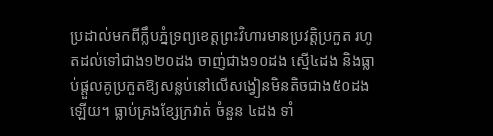ប្រដាល់មកពីក្លឹបភ្នំទ្រព្យខេត្តព្រះវិហារមានប្រវត្តិប្រកួត រហូតដល់ទៅជាង១២០ដង ចាញ់ជាង១០ដង ស្មើ៤ដង និងធ្លាប់ផ្តួលគូប្រកួតឱ្យសន្លប់នៅលើសង្វៀនមិនតិចជាង៥០ដងឡើយ។ ធ្លាប់គ្រងខ្សែក្រវាត់ ចំនួន ៤ដង ទាំ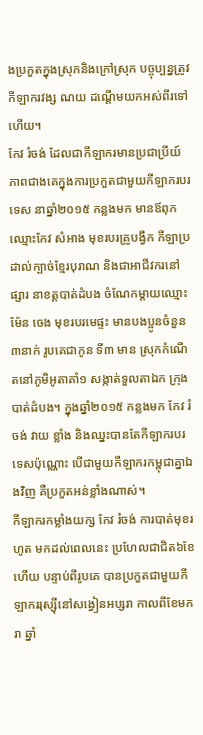ងប្រកួតក្នុងស្រុកនិងក្រៅស្រុក បច្ចុប្បន្នត្រូវកីឡាករវង្ស ណយ ដណ្តើមយកអស់ពីរទៅហើយ។
កែវ រំចង់ ដែលជាកីឡាករមានប្រជាប្រីយ៍ភាពជាងគេក្នុងការប្រកួតជាមួយកីឡាករបរទេស នាឆ្នាំ២០១៥ កន្លងមក មានឪពុកឈ្មោះកែវ សំអាង មុខរបរគ្រូបង្វឹក កីឡាប្រដាល់ក្បាច់ខ្មែរបុរាណ និងជាអាជីវករនៅផ្សារ នាខត្តបាត់ដំបង ចំណែកម្តាយឈ្មោះម៉ែន ចេង មុខរបរមេផ្ទះ មានបងប្អូនចំនួន៣នាក់ រូបគេជាកូន ទី៣ មាន ស្រុកកំណើតនៅភូមិអូតាគាំ១ សង្កាត់ទួលតាឯក ក្រុងបាត់ដំបង។ ក្នុងឆ្នាំ២០១៥ កន្លងមក កែវ រំចង់ វាយ ខ្លាំង និងឈ្នះបានតែកីឡាករបរទេសប៉ុណ្ណោះ បើជាមួយកីឡាករកម្ពុជាគ្នាឯងវិញ គឺប្រកួតអន់ខ្លាំងណាស់។
កីឡាករកម្លាំងយក្ស កែវ រំចង់ ការបាត់មុខរហូត មកដល់ពេលនេះ ប្រហែលជាជិត៦ខែហើយ បន្ទាប់ពីរូបគេ បានប្រកួតជាមួយកីឡាកររុស្ស៊ីនៅសង្វៀនអប្សរា កាលពីខែមករា ឆ្នាំ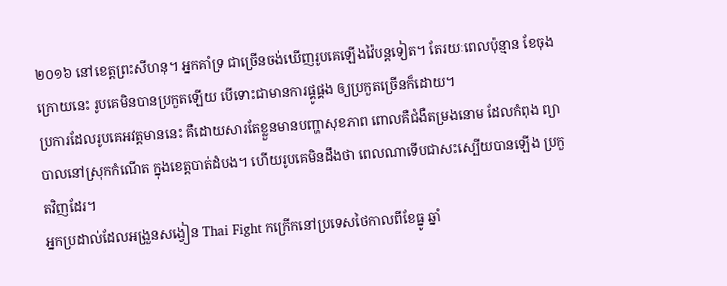២០១៦ នៅខេត្តព្រះសីហនុ។ អ្នកគាំទ្រ ជាច្រើនចង់ឃើញរូបគេឡើងវ៉ៃបន្តទៀត។ តែរយៈពេលប៉ុន្មាន ខែចុងក្រោយនេះ រូបគេមិនបានប្រកួតឡើយ បើទោះជាមានការផ្គូផ្គង ឲ្យប្រកួតច្រើនក៏ដោយ។
ប្រការដែលរូបគេអវត្តមាននេះ គឺដោយសារតែខ្លួនមានបញ្ហាសុខភាព ពោលគឺជំងឺតម្រងនោម ដែលកំពុង ព្យាបាលនៅស្រុកកំណើត ក្នុងខេត្តបាត់ដំបង។ ហើយរូបគេមិនដឹងថា ពេលណាទើបជាសះស្បើយបានឡើង ប្រកួតវិញដែរ។
អ្នកប្រដាល់ដែលអង្រួនសង្វៀន Thai Fight កក្រើកនៅប្រទេសថៃកាលពីខែធ្នូ ឆ្នាំ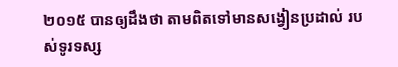២០១៥ បានឲ្យដឹងថា តាមពិតទៅមានសង្វៀនប្រដាល់ របស់ទូរទស្ស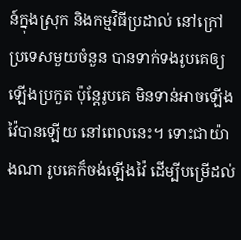ន៍ក្នុងស្រុក និងកម្មវិធីប្រដាល់ នៅក្រៅប្រទេសមួយចំនួន បានទាក់ទងរូបគេឲ្យ ឡើងប្រកួត ប៉ុន្តែរូបគេ មិនទាន់អាចឡើងវ៉ៃបានឡើយ នៅពេលនេះ។ ទោះជាយ៉ាងណា រូបគេក៏ចង់ឡើងវ៉ៃ ដើម្បីបម្រើដល់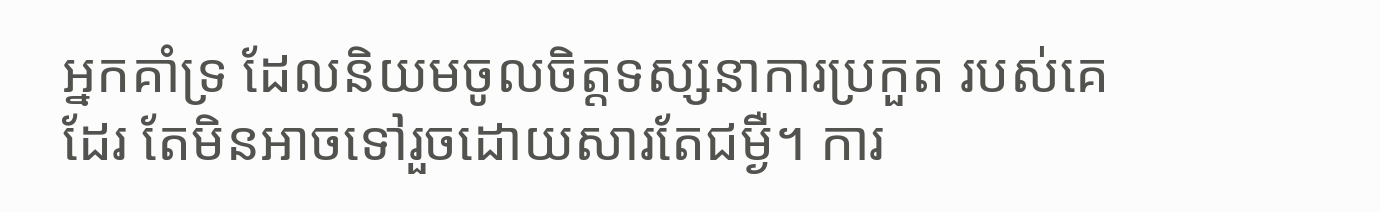អ្នកគាំទ្រ ដែលនិយមចូលចិត្តទស្សនាការប្រកួត របស់គេដែរ តែមិនអាចទៅរួចដោយសារតែជម្ងឺ។ ការ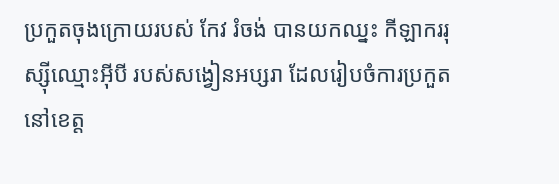ប្រកួតចុងក្រោយរបស់ កែវ រំចង់ បានយកឈ្នះ កីឡាកររុស្ស៊ីឈ្មោះអ៊ីបី របស់សង្វៀនអប្សរា ដែលរៀបចំការប្រកួត នៅខេត្ត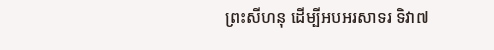ព្រះសីហនុ ដើម្បីអបអរសាទរ ទិវា៧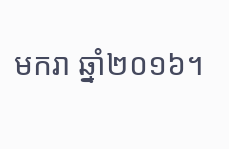មករា ឆ្នាំ២០១៦។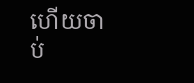ហើយចាប់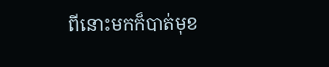ពីនោះមកក៏បាត់មុខ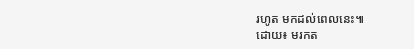រហូត មកដល់ពេលនេះ៕
ដោយ៖ មរកត